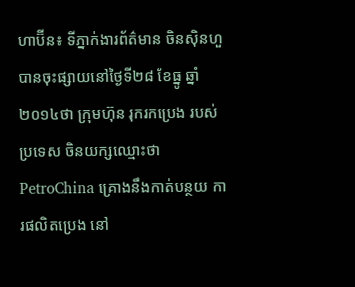ហាប៊ីន៖ ទីភ្នាក់ងារព័ត៌មាន ចិនស៊ិនហួ បានចុះផ្សាយនៅថ្ងៃទី២៨ ខែធ្នូ ឆ្នាំ២០១៤ថា ក្រុមហ៊ុន រុករកប្រេង របស់ប្រទេស ចិនយក្សឈ្មោះថា PetroChina គ្រោងនឹងកាត់បន្ថយ ការផលិតប្រេង នៅ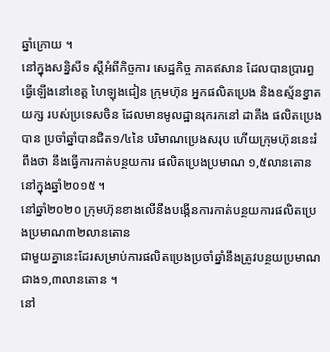ឆ្នាំក្រោយ ។
នៅក្នុងសន្និសីទ ស្តីអំពីកិច្ចការ សេដ្ឋកិច្ច ភាគឥសាន ដែលបានប្រារព្ធ ធ្វើឡើងនៅខេត្ត ហៃឡុងជៀន ក្រុមហ៊ុន អ្នកផលិតប្រេង និងឧស្ម័នខ្នាតយក្ស របស់ប្រទេសចិន ដែលមានមូលដ្ឋានរុករកនៅ ដាគីង ផលិតប្រេងបាន ប្រចាំឆ្នាំបានជិត១/៤នៃ បរិមាណប្រេងសរុប ហើយក្រុមហ៊ុននេះរំពឹងថា នឹងធ្វើការកាត់បន្ថយការ ផលិតប្រេងប្រមាណ ១,៥លានតោន នៅក្នុងឆ្នាំ២០១៥ ។
នៅឆ្នាំ២០២០ ក្រុមហ៊ុនខាងលើនឹងបង្កើនការកាត់បន្ថយការផលិតប្រេងប្រមាណ៣២លានតោន
ជាមួយគ្នានេះដែរសម្រាប់ការផលិតប្រេងប្រចាំឆ្នាំនឹងត្រូវបន្ថយប្រមាណជាង១,៣លានតោន ។
នៅ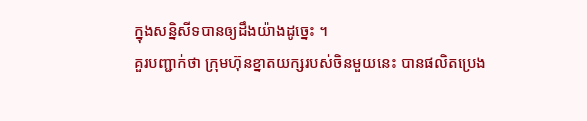ក្នុងសន្និសីទបានឲ្យដឹងយ៉ាងដូច្នេះ ។
គួរបញ្ជាក់ថា ក្រុមហ៊ុនខ្នាតយក្សរបស់ចិនមួយនេះ បានផលិតប្រេង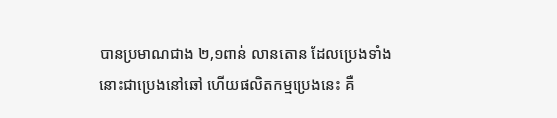បានប្រមាណជាង ២,១ពាន់ លានតោន ដែលប្រេងទាំងនោះជាប្រេងនៅឆៅ ហើយផលិតកម្មប្រេងនេះ គឺ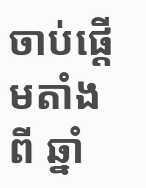ចាប់ផ្តើមតាំងពី ឆ្នាំ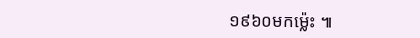១៩៦០មកម្ល៉េះ ៕